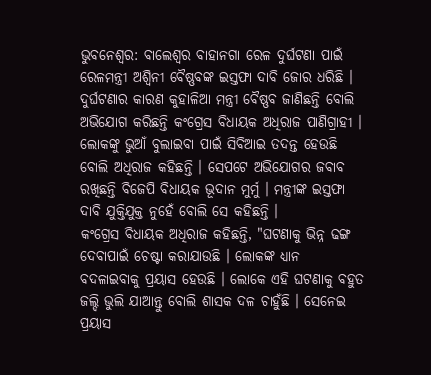ଭୁବନେଶ୍ବର: ବାଲେଶ୍ଵର ବାହାନଗା ରେଳ ଦୁର୍ଘଟଣା ପାଇଁ ରେଳମନ୍ତ୍ରୀ ଅଶ୍ବିନୀ ବୈଷ୍ଣବଙ୍କ ଇସ୍ତଫା ଦାବି ଜୋର ଧରିଛି । ଦୁର୍ଘଟଣାର କାରଣ କୁହାଳିଆ ମନ୍ତ୍ରୀ ବୈଷ୍ଣବ ଜାଣିଛନ୍ତି ବୋଲି ଅଭିଯୋଗ କରିଛନ୍ତି କଂଗ୍ରେସ ବିଧାୟକ ଅଧିରାଜ ପାଣିଗ୍ରାହୀ । ଲୋକଙ୍କୁ ଭୁଆଁ ବୁଲାଇବା ପାଇଁ ସିବିଆଇ ତଦନ୍ତ ହେଉଛି ବୋଲି ଅଧିରାଜ କହିଛନ୍ତି । ସେପଟେ ଅଭିଯୋଗର ଜବାବ ରଖିଛନ୍ତି ବିଜେପି ବିଧାୟକ ଭୂଦାନ ମୁର୍ମୁ । ମନ୍ତ୍ରୀଙ୍କ ଇସ୍ତଫା ଦାବି ଯୁକ୍ତିଯୁକ୍ତ ନୁହେଁ ବୋଲି ସେ କହିଛନ୍ତି ।
କଂଗ୍ରେସ ବିଧାୟକ ଅଧିରାଜ କହିଛନ୍ତି, "ଘଟଣାକୁ ଭିନ୍ନ ଢଙ୍ଗ ଦେବାପାଇଁ ଚେଷ୍ଟା କରାଯାଉଛି । ଲୋକଙ୍କ ଧ୍ୟାନ ବଦଳାଇବାକୁ ପ୍ରୟାସ ହେଉଛି । ଲୋକେ ଏହି ଘଟଣାକୁ ବହୁତ ଜଲ୍ଦି ଭୁଲି ଯାଆନ୍ତୁ ବୋଲି ଶାସକ ଦଳ ଚାହୁଁଛି । ସେନେଇ ପ୍ରୟାସ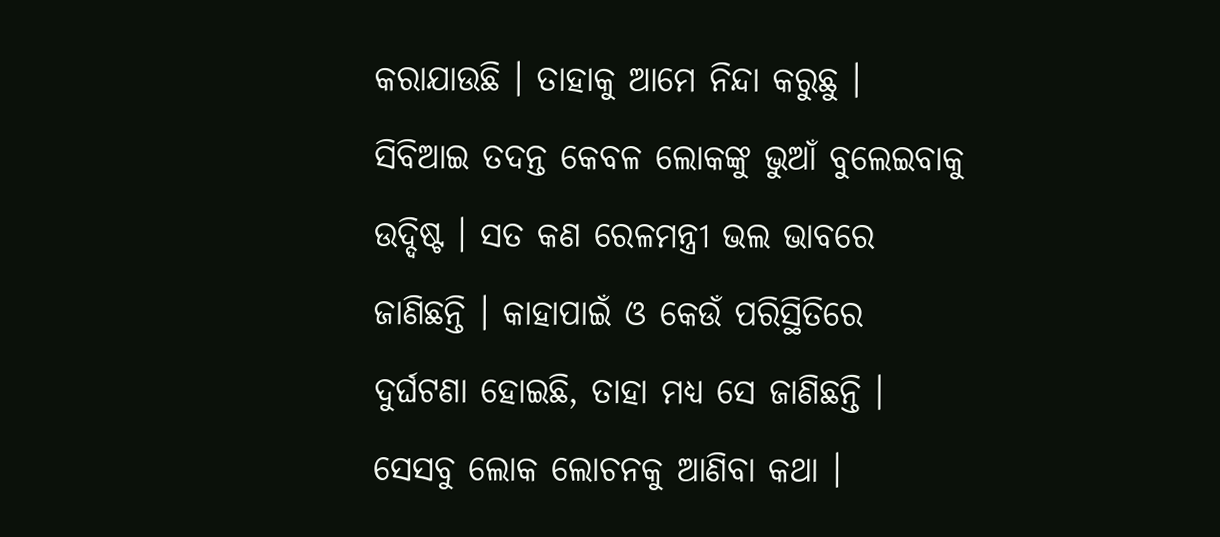କରାଯାଉଛି । ତାହାକୁ ଆମେ ନିନ୍ଦା କରୁଛୁ । ସିବିଆଇ ତଦନ୍ତ କେବଳ ଲୋକଙ୍କୁ ଭୁଆଁ ବୁଲେଇବାକୁ ଉଦ୍ଦିଷ୍ଟ । ସତ କଣ ରେଳମନ୍ତ୍ରୀ ଭଲ ଭାବରେ ଜାଣିଛନ୍ତି । କାହାପାଇଁ ଓ କେଉଁ ପରିସ୍ଥିତିରେ ଦୁର୍ଘଟଣା ହୋଇଛି, ତାହା ମଧ୍ୟ ସେ ଜାଣିଛନ୍ତି । ସେସବୁ ଲୋକ ଲୋଚନକୁ ଆଣିବା କଥା ।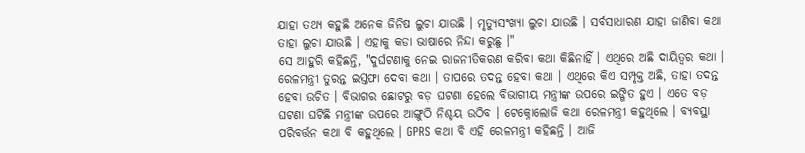ଯାହା ତଥ୍ୟ କହୁଛି ଅନେକ ଜିନିଷ ଲୁଚା ଯାଉଛି । ମୃତ୍ୟୁସଂଖ୍ୟା ଲୁଚା ଯାଉଛି । ସର୍ବସାଧାରଣ ଯାହା ଜାଣିବା କଥା ତାହା ଲୁଚା ଯାଉଛି । ଏହାକୁ କଡା ଭାଷାରେ ନିନ୍ଦା କରୁଛୁ ।"
ସେ ଆହୁରି କହିଛନ୍ତି, "ଦୁର୍ଘଟଣାକୁ ନେଇ ରାଜନୀତିକରଣ କରିବା କଥା କିଛିନାହିଁ । ଏଥିରେ ଅଛି ଦାୟିତ୍ବର କଥା । ରେଳମନ୍ତ୍ରୀ ତୁରନ୍ତ ଇସ୍ତଫା ଦେବା କଥା । ତାପରେ ତଦନ୍ତ ହେବା କଥା । ଏଥିରେ କିଏ ସମ୍ପୃକ୍ତ ଅଛି, ତାହା ତଦନ୍ତ ହେବା ଉଚିତ । ବିଭାଗର ଛୋଟରୁ ବଡ଼ ଘଟଣା ହେଲେ ବିଭାଗୀୟ ମନ୍ତ୍ରୀଙ୍କ ଉପରେ ଇଙ୍ଗିତ ହୁଏ । ଏତେ ବଡ଼ ଘଟଣା ଘଟିଛି ମନ୍ତ୍ରୀଙ୍କ ଉପରେ ଆଙ୍ଗୁଠି ନିଶ୍ଚୟ ଉଠିବ । ଟେକ୍ନୋଲୋଜି କଥା ରେଳମନ୍ତ୍ରୀ କହୁଥିଲେ । ବ୍ୟବସ୍ଥା ପରିବର୍ତ୍ତନ କଥା ବି କହୁଥିଲେ । GPRS କଥା ବି ଏହି ରେଳମନ୍ତ୍ରୀ କହିଛନ୍ତି । ଆଜି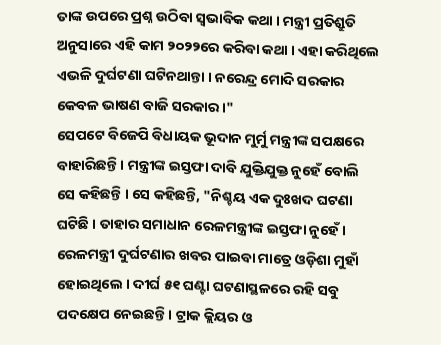ତାଙ୍କ ଉପରେ ପ୍ରଶ୍ନ ଉଠିବା ସ୍ବଭାବିକ କଥା । ମନ୍ତ୍ରୀ ପ୍ରତିଶ୍ରୁତି ଅନୁସାରେ ଏହି କାମ ୨୦୨୨ରେ କରିବା କଥା । ଏହା କରିଥିଲେ ଏଭଳି ଦୁର୍ଘଟଣା ଘଟିନଥାନ୍ତା । ନରେନ୍ଦ୍ର ମୋଦି ସରକାର କେବଳ ଭାଷଣ ବାଜି ସରକାର ।"
ସେପଟେ ବିଜେପି ବିଧାୟକ ଭୂଦାନ ମୁର୍ମୁ ମନ୍ତ୍ରୀଙ୍କ ସପକ୍ଷରେ ବାହାରିଛନ୍ତି । ମନ୍ତ୍ରୀଙ୍କ ଇସ୍ତଫା ଦାବି ଯୁକ୍ତିଯୁକ୍ତ ନୁହେଁ ବୋଲି ସେ କହିଛନ୍ତି । ସେ କହିଛନ୍ତି, "ନିଶ୍ଚୟ ଏକ ଦୁଃଖଦ ଘଟଣା ଘଟିଛି । ତାହାର ସମାଧାନ ରେଳମନ୍ତ୍ରୀଙ୍କ ଇସ୍ତଫା ନୁହେଁ । ରେଳମନ୍ତ୍ରୀ ଦୁର୍ଘଟଣାର ଖବର ପାଇବା ମାତ୍ରେ ଓଡ଼ିଶା ମୁହାଁ ହୋଇଥିଲେ । ଦୀର୍ଘ ୫୧ ଘଣ୍ଟା ଘଟଣାସ୍ଥଳରେ ରହି ସବୁ ପଦକ୍ଷେପ ନେଇଛନ୍ତି । ଟ୍ରାକ କ୍ଲିୟର ଓ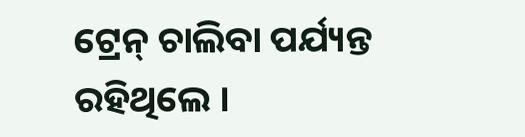ଟ୍ରେନ୍ ଚାଲିବା ପର୍ଯ୍ୟନ୍ତ ରହିଥିଲେ ।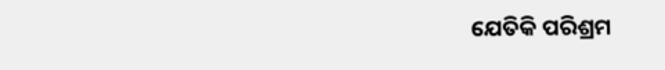ଯେତିକି ପରିଶ୍ରମ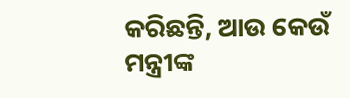କରିଛନ୍ତି, ଆଉ କେଉଁ ମନ୍ତ୍ରୀଙ୍କ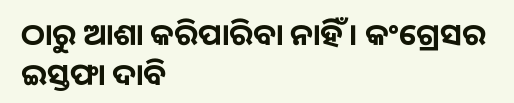ଠାରୁ ଆଶା କରିପାରିବା ନାହିଁ । କଂଗ୍ରେସର ଇସ୍ତଫା ଦାବି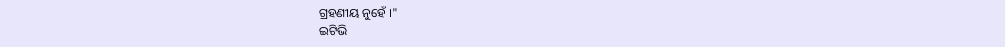ଗ୍ରହଣୀୟ ନୁହେଁ ।"
ଇଟିଭି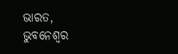ଭାରତ, ଭୁବନେଶ୍ବର